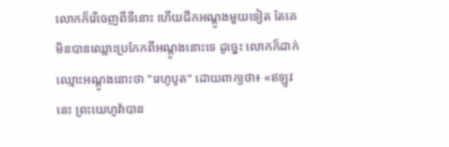លោកក៏រើចេញពីទីនោះ ហើយជីកអណ្តូងមួយទៀត តែគេមិនបានឈ្លោះប្រកែកពីអណ្តូងនោះទេ ដូច្នេះ លោកក៏ដាក់ឈ្មោះអណ្ដូងនោះថា "រេហូបូត" ដោយពាក្យថា៖ «ឥឡូវនេះ ព្រះយេហូវ៉ាបាន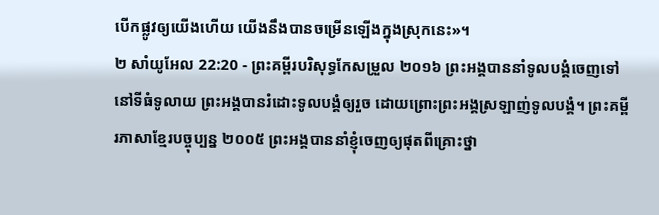បើកផ្លូវឲ្យយើងហើយ យើងនឹងបានចម្រើនឡើងក្នុងស្រុកនេះ»។
២ សាំយូអែល 22:20 - ព្រះគម្ពីរបរិសុទ្ធកែសម្រួល ២០១៦ ព្រះអង្គបាននាំទូលបង្គំចេញទៅនៅទីធំទូលាយ ព្រះអង្គបានរំដោះទូលបង្គំឲ្យរួច ដោយព្រោះព្រះអង្គស្រឡាញ់ទូលបង្គំ។ ព្រះគម្ពីរភាសាខ្មែរបច្ចុប្បន្ន ២០០៥ ព្រះអង្គបាននាំខ្ញុំចេញឲ្យផុតពីគ្រោះថ្នា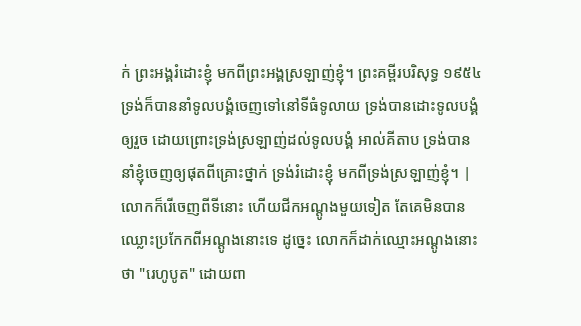ក់ ព្រះអង្គរំដោះខ្ញុំ មកពីព្រះអង្គស្រឡាញ់ខ្ញុំ។ ព្រះគម្ពីរបរិសុទ្ធ ១៩៥៤ ទ្រង់ក៏បាននាំទូលបង្គំចេញទៅនៅទីធំទូលាយ ទ្រង់បានដោះទូលបង្គំឲ្យរួច ដោយព្រោះទ្រង់ស្រឡាញ់ដល់ទូលបង្គំ អាល់គីតាប ទ្រង់បាននាំខ្ញុំចេញឲ្យផុតពីគ្រោះថ្នាក់ ទ្រង់រំដោះខ្ញុំ មកពីទ្រង់ស្រឡាញ់ខ្ញុំ។ |
លោកក៏រើចេញពីទីនោះ ហើយជីកអណ្តូងមួយទៀត តែគេមិនបានឈ្លោះប្រកែកពីអណ្តូងនោះទេ ដូច្នេះ លោកក៏ដាក់ឈ្មោះអណ្ដូងនោះថា "រេហូបូត" ដោយពា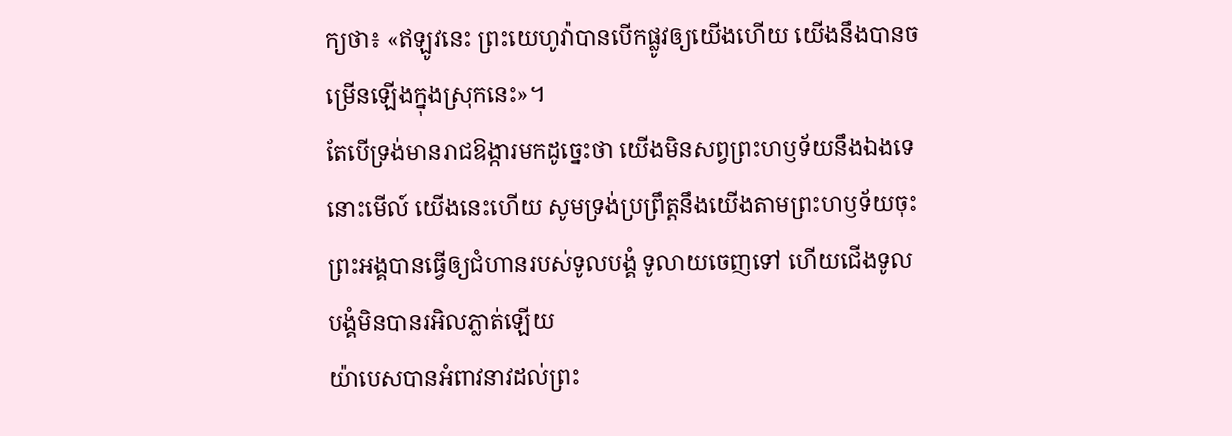ក្យថា៖ «ឥឡូវនេះ ព្រះយេហូវ៉ាបានបើកផ្លូវឲ្យយើងហើយ យើងនឹងបានចម្រើនឡើងក្នុងស្រុកនេះ»។
តែបើទ្រង់មានរាជឱង្ការមកដូច្នេះថា យើងមិនសព្វព្រះហឫទ័យនឹងឯងទេ នោះមើល៍ យើងនេះហើយ សូមទ្រង់ប្រព្រឹត្តនឹងយើងតាមព្រះហឫទ័យចុះ
ព្រះអង្គបានធ្វើឲ្យជំហានរបស់ទូលបង្គំ ទូលាយចេញទៅ ហើយជើងទូលបង្គំមិនបានរអិលភ្លាត់ឡើយ
យ៉ាបេសបានអំពាវនាវដល់ព្រះ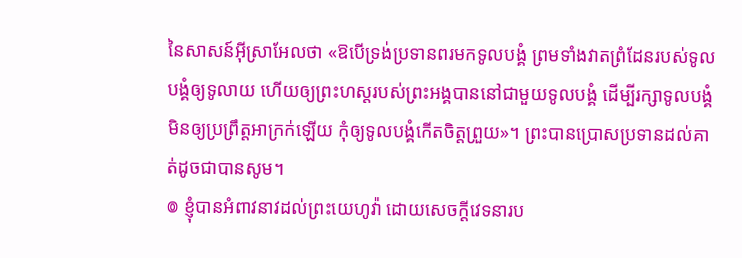នៃសាសន៍អ៊ីស្រាអែលថា «ឱបើទ្រង់ប្រទានពរមកទូលបង្គំ ព្រមទាំងវាតព្រំដែនរបស់ទូលបង្គំឲ្យទូលាយ ហើយឲ្យព្រះហស្តរបស់ព្រះអង្គបាននៅជាមួយទូលបង្គំ ដើម្បីរក្សាទូលបង្គំ មិនឲ្យប្រព្រឹត្តអាក្រក់ឡើយ កុំឲ្យទូលបង្គំកើតចិត្តព្រួយ»។ ព្រះបានប្រោសប្រទានដល់គាត់ដូចជាបានសូម។
៙ ខ្ញុំបានអំពាវនាវដល់ព្រះយេហូវ៉ា ដោយសេចក្ដីវេទនារប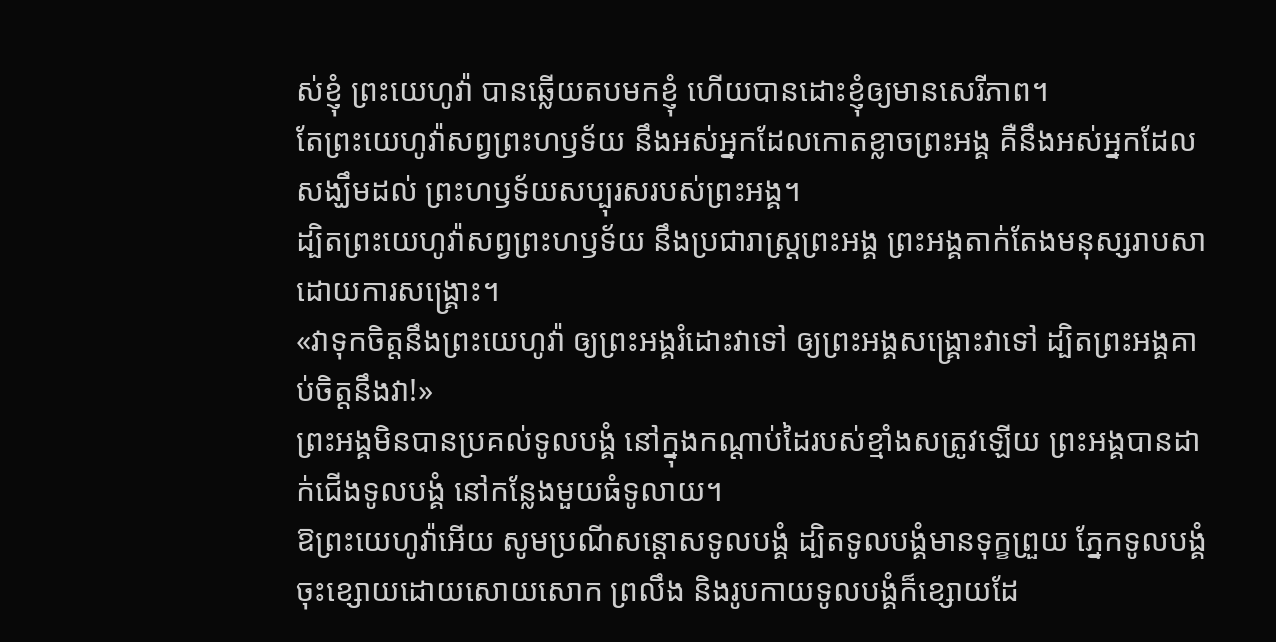ស់ខ្ញុំ ព្រះយេហូវ៉ា បានឆ្លើយតបមកខ្ញុំ ហើយបានដោះខ្ញុំឲ្យមានសេរីភាព។
តែព្រះយេហូវ៉ាសព្វព្រះហឫទ័យ នឹងអស់អ្នកដែលកោតខ្លាចព្រះអង្គ គឺនឹងអស់អ្នកដែលសង្ឃឹមដល់ ព្រះហឫទ័យសប្បុរសរបស់ព្រះអង្គ។
ដ្បិតព្រះយេហូវ៉ាសព្វព្រះហឫទ័យ នឹងប្រជារាស្ត្រព្រះអង្គ ព្រះអង្គតាក់តែងមនុស្សរាបសា ដោយការសង្គ្រោះ។
«វាទុកចិត្តនឹងព្រះយេហូវ៉ា ឲ្យព្រះអង្គរំដោះវាទៅ ឲ្យព្រះអង្គសង្គ្រោះវាទៅ ដ្បិតព្រះអង្គគាប់ចិត្តនឹងវា!»
ព្រះអង្គមិនបានប្រគល់ទូលបង្គំ នៅក្នុងកណ្ដាប់ដៃរបស់ខ្មាំងសត្រូវឡើយ ព្រះអង្គបានដាក់ជើងទូលបង្គំ នៅកន្លែងមួយធំទូលាយ។
ឱព្រះយេហូវ៉ាអើយ សូមប្រណីសន្ដោសទូលបង្គំ ដ្បិតទូលបង្គំមានទុក្ខព្រួយ ភ្នែកទូលបង្គំចុះខ្សោយដោយសោយសោក ព្រលឹង និងរូបកាយទូលបង្គំក៏ខ្សោយដែ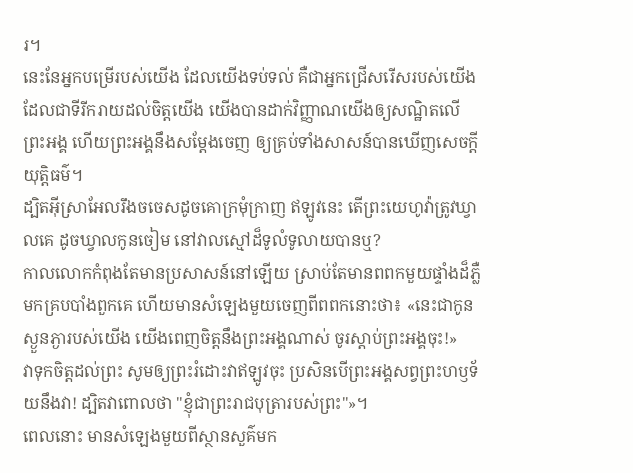រ។
នេះនែអ្នកបម្រើរបស់យើង ដែលយើងទប់ទល់ គឺជាអ្នកជ្រើសរើសរបស់យើង ដែលជាទីរីករាយដល់ចិត្តយើង យើងបានដាក់វិញ្ញាណយើងឲ្យសណ្ឋិតលើព្រះអង្គ ហើយព្រះអង្គនឹងសម្ដែងចេញ ឲ្យគ្រប់ទាំងសាសន៍បានឃើញសេចក្ដីយុត្តិធម៌។
ដ្បិតអ៊ីស្រាអែលរឹងចចេសដូចគោក្រមុំក្រាញ ឥឡូវនេះ តើព្រះយេហូវ៉ាត្រូវឃ្វាលគេ ដូចឃ្វាលកូនចៀម នៅវាលស្មៅដ៏ទូលំទូលាយបានឬ?
កាលលោកកំពុងតែមានប្រសាសន៍នៅឡើយ ស្រាប់តែមានពពកមួយផ្ទាំងដ៏ភ្លឺមកគ្របបាំងពួកគេ ហើយមានសំឡេងមួយចេញពីពពកនោះថា៖ «នេះជាកូនស្ងួនភ្ងារបស់យើង យើងពេញចិត្តនឹងព្រះអង្គណាស់ ចូរស្តាប់ព្រះអង្គចុះ!»
វាទុកចិត្តដល់ព្រះ សូមឲ្យព្រះរំដោះវាឥឡូវចុះ ប្រសិនបើព្រះអង្គសព្វព្រះហឫទ័យនឹងវា! ដ្បិតវាពោលថា "ខ្ញុំជាព្រះរាជបុត្រារបស់ព្រះ"»។
ពេលនោះ មានសំឡេងមួយពីស្ថានសួគ៌មក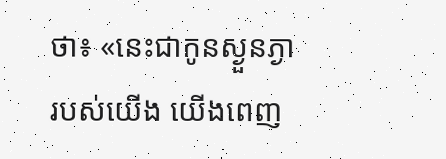ថា៖ «នេះជាកូនស្ងួនភ្ងារបស់យើង យើងពេញ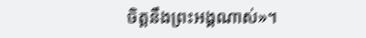ចិត្តនឹងព្រះអង្គណាស់»។